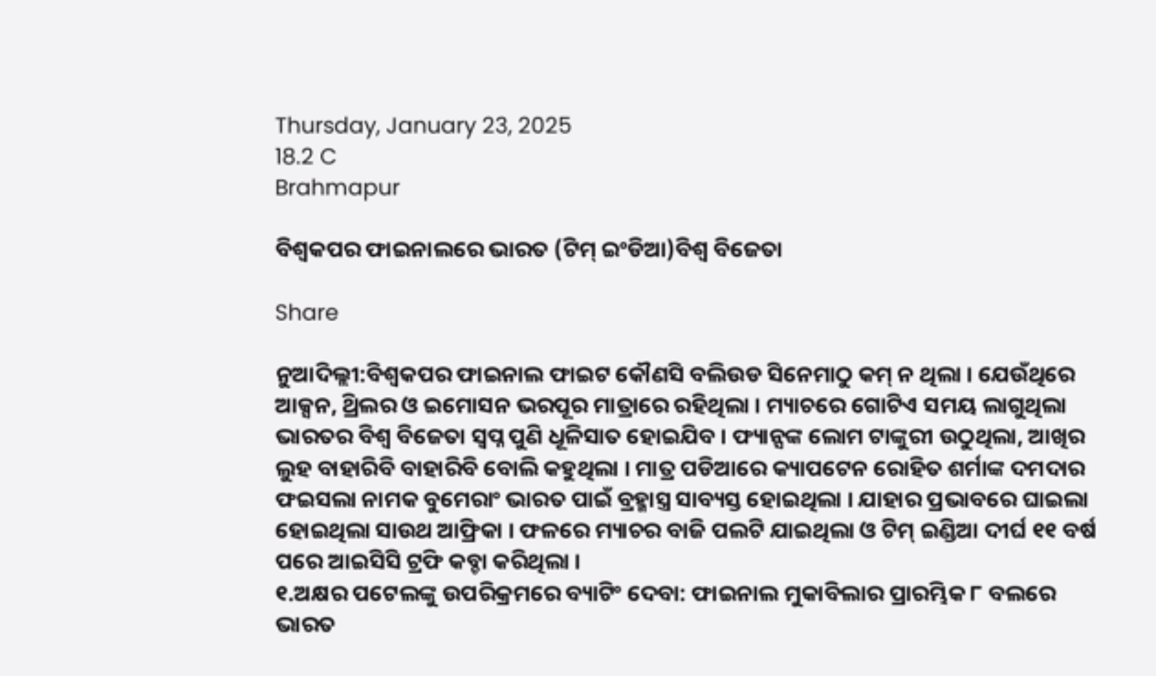Thursday, January 23, 2025
18.2 C
Brahmapur

ବିଶ୍ୱକପର ଫାଇନାଲରେ ଭାରତ (ଟିମ୍ ଇଂଡିଆ)ବିଶ୍ୱ ବିଜେତା

Share

ନୁଆଦିଲ୍ଲୀ:ବିଶ୍ୱକପର ଫାଇନାଲ ଫାଇଟ କୌଣସି ବଲିଉଡ ସିନେମାଠୁ କମ୍ ନ ଥିଲା । ଯେଉଁଥିରେ ଆକ୍ସନ, ଥ୍ରିଲର ଓ ଇମୋସନ ଭରପୂର ମାତ୍ରାରେ ରହିଥିଲା । ମ୍ୟାଚରେ ଗୋଟିଏ ସମୟ ଲାଗୁଥିଲା ଭାରତର ବିଶ୍ୱ ବିଜେତା ସ୍ୱପ୍ନ ପୁଣି ଧୂଳିସାତ ହୋଇଯିବ । ଫ୍ୟାନ୍ସଙ୍କ ଲୋମ ଟାଙ୍କୁରୀ ଉଠୁଥିଲା, ଆଖିର ଲୁହ ବାହାରିବି ବାହାରିବି ବୋଲି କହୁଥିଲା । ମାତ୍ର ପଡିଆରେ କ୍ୟାପଟେନ ରୋହିତ ଶର୍ମାଙ୍କ ଦମଦାର ଫଇସଲା ନାମକ ବୁମେରାଂ ଭାରତ ପାଇଁ ବ୍ରହ୍ମାସ୍ତ୍ର ସାବ୍ୟସ୍ତ ହୋଇଥିଲା । ଯାହାର ପ୍ରଭାବରେ ଘାଇଲା ହୋଇଥିଲା ସାଉଥ ଆଫ୍ରିକା । ଫଳରେ ମ୍ୟାଚର ବାଜି ପଲଟି ଯାଇଥିଲା ଓ ଟିମ୍ ଇଣ୍ଡିଆ ଦୀର୍ଘ ୧୧ ବର୍ଷ ପରେ ଆଇସିସି ଟ୍ରଫି କବ୍ଚା କରିଥିଲା ।
୧.ଅକ୍ଷର ପଟେଲଙ୍କୁ ଉପରିକ୍ରମରେ ବ୍ୟାଟିଂ ଦେବା: ଫାଇନାଲ ମୁକାବିଲାର ପ୍ରାରମ୍ଭିକ ୮ ବଲରେ ଭାରତ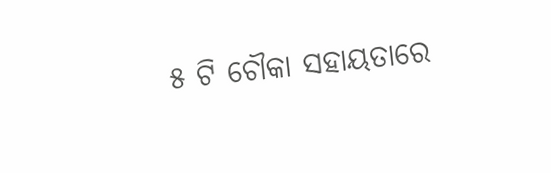୫ ଟି ଚୌକା ସହାୟତାରେ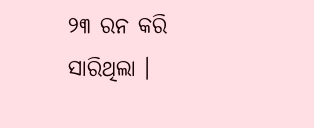୨୩ ରନ କରି ସାରିଥିଲା ।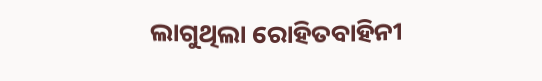ଲାଗୁଥିଲା ରୋହିତବାହିନୀ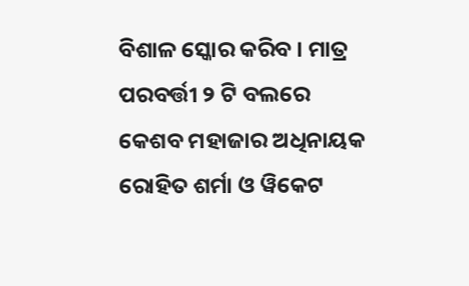ବିଶାଳ ସ୍କୋର କରିବ । ମାତ୍ର ପରବର୍ତ୍ତୀ ୨ ଟି ବଲରେ କେଶବ ମହାଜାର ଅଧିନାୟକ ରୋହିତ ଶର୍ମା ଓ ୱିକେଟ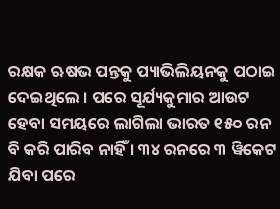ରକ୍ଷକ ଋଷଭ ପନ୍ତକୁ ପ୍ୟାଭିଲିୟନକୁ ପଠାଇ ଦେଇଥିଲେ । ପରେ ସୂର୍ଯ୍ୟକୁମାର ଆଉଟ ହେବା ସମୟରେ ଲାଗିଲା ଭାରତ ୧୫୦ ରନ ବି କରି ପାରିବ ନାହିଁ । ୩୪ ରନରେ ୩ ୱିକେଟ ଯିବା ପରେ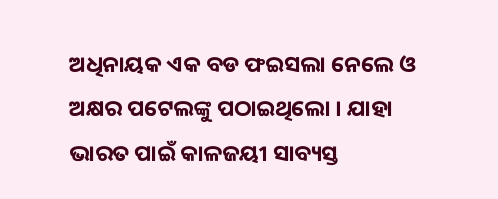ଅଧିନାୟକ ଏକ ବଡ ଫଇସଲା ନେଲେ ଓ ଅକ୍ଷର ପଟେଲଙ୍କୁ ପଠାଇଥିଲୋ । ଯାହା ଭାରତ ପାଇଁ କାଳଜୟୀ ସାବ୍ୟସ୍ତ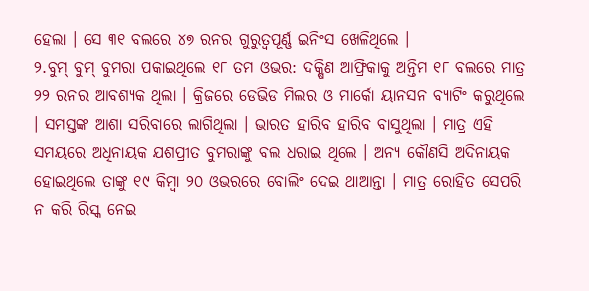ହେଲା । ସେ ୩୧ ବଲରେ ୪୭ ରନର ଗୁରୁତ୍ୱପୂର୍ଣ୍ଣ ଇନିଂସ ଖେଳିଥିଲେ ।
୨.ବୁମ୍ ବୁମ୍ ବୁମରା ପକାଇଥିଲେ ୧୮ ତମ ଓଭର: ଦକ୍ଷିଣ ଆଫ୍ରିକାକୁ ଅନ୍ତିମ ୧୮ ବଲରେ ମାତ୍ର ୨୨ ରନର ଆବଶ୍ୟକ ଥିଲା । କ୍ରିଜରେ ଡେଭିଡ ମିଲର ଓ ମାର୍କୋ ୟାନସନ ବ୍ୟାଟିଂ କରୁଥିଲେ । ସମସ୍ତଙ୍କ ଆଶା ସରିବାରେ ଲାଗିଥିଲା । ଭାରତ ହାରିବ ହାରିବ ବାସୁଥିଲା । ମାତ୍ର ଏହି ସମୟରେ ଅଧିନାୟକ ଯଶପ୍ରୀତ ବୁମରାଙ୍କୁ ବଲ ଧରାଇ ଥିଲେ । ଅନ୍ୟ କୌଣସି ଅଦିନାୟକ ହୋଇଥିଲେ ତାଙ୍କୁ ୧୯ କିମ୍ବା ୨୦ ଓଭରରେ ବୋଲିଂ ଦେଇ ଥାଆନ୍ତା । ମାତ୍ର ରୋହିତ ସେପରି ନ କରି ରିସ୍କ ନେଇ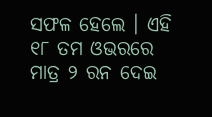ସଫଳ ହେଲେ । ଏହି ୧୮ ତମ ଓଭରରେ ମାତ୍ର ୨ ରନ ଦେଇ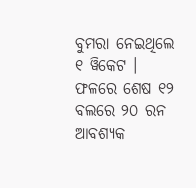ବୁମରା ନେଇଥିଲେ ୧ ୱିକେଟ । ଫଳରେ ଶେଷ ୧୨ ବଲରେ ୨୦ ରନ ଆବଶ୍ୟକ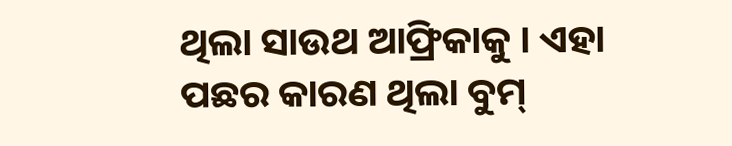ଥିଲା ସାଉଥ ଆଫ୍ରିକାକୁ । ଏହା ପଛର କାରଣ ଥିଲା ବୁମ୍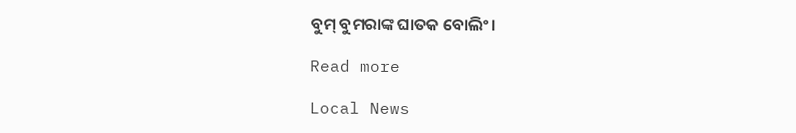ବୁମ୍ ବୁମରାଙ୍କ ଘାତକ ବୋଲିଂ।

Read more

Local News